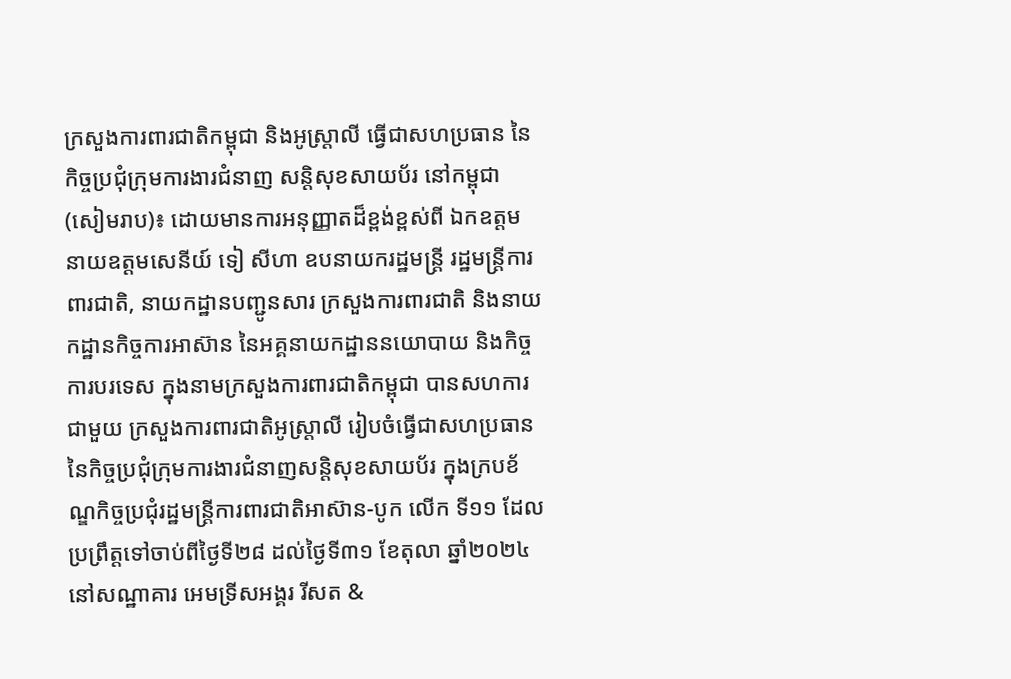ក្រសួងការពារជាតិកម្ពុជា និងអូស្ត្រាលី ធ្វើជាសហប្រធាន នៃកិច្ចប្រជុំក្រុមការងារជំនាញ សន្តិសុខសាយប័រ នៅកម្ពុជា
(សៀមរាប)៖ ដោយមានការអនុញ្ញាតដ៏ខ្ពង់ខ្ពស់ពី ឯកឧត្តម នាយឧត្តមសេនីយ៍ ទៀ សីហា ឧបនាយករដ្ឋមន្ត្រី រដ្ឋមន្ត្រីការពារជាតិ, នាយកដ្ឋានបញ្ជូនសារ ក្រសួងការពារជាតិ និងនាយកដ្ឋានកិច្ចការអាស៊ាន នៃអគ្គនាយកដ្ឋាននយោបាយ និងកិច្ចការបរទេស ក្នុងនាមក្រសួងការពារជាតិកម្ពុជា បានសហការជាមួយ ក្រសួងការពារជាតិអូស្ត្រាលី រៀបចំធ្វើជាសហប្រធាន នៃកិច្ចប្រជុំក្រុមការងារជំនាញសន្តិសុខសាយប័រ ក្នុងក្របខ័ណ្ឌកិច្ចប្រជុំរដ្ឋមន្ត្រីការពារជាតិអាស៊ាន-បូក លើក ទី១១ ដែលប្រព្រឹត្តទៅចាប់ពីថ្ងៃទី២៨ ដល់ថ្ងៃទី៣១ ខែតុលា ឆ្នាំ២០២៤ នៅសណ្ឋាគារ អេមទ្រីសអង្គរ រីសត &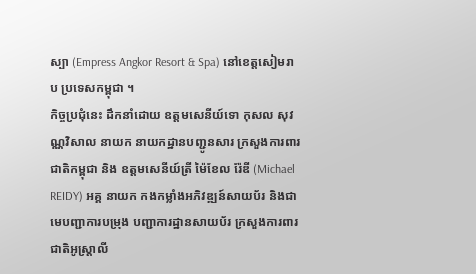ស្បា (Empress Angkor Resort & Spa) នៅខេត្តសៀមរាប ប្រទេសកម្ពុជា ។
កិច្ចប្រជុំនេះ ដឹកនាំដោយ ឧត្តមសេនីយ៍ទោ កុសល សុវណ្ណវិសាល នាយក នាយកដ្ឋានបញ្ជូនសារ ក្រសួងការពារជាតិកម្ពុជា និង ឧត្តមសេនីយ៍ត្រី ម៉ៃខែល រ៉ែឌី (Michael REIDY) អគ្គ នាយក កងកម្លាំងអភិវឌ្ឍន៍សាយប័រ និងជាមេបញ្ជាការបម្រុង បញ្ជាការដ្ឋានសាយប័រ ក្រសួងការពារជាតិអូស្ត្រាលី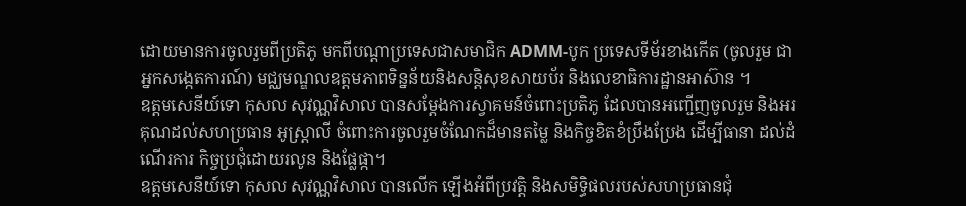ដោយមានការចូលរួមពីប្រតិភូ មកពីបណ្តាប្រទេសជាសមាជិក ADMM-បូក ប្រទេសទីម័រខាងកើត (ចូលរួម ជាអ្នកសង្កេតការណ៍) មជ្ឈមណ្ឌលឧត្តមភាពទិន្នន័យនិងសន្តិសុខសាយប័រ និងលេខាធិការដ្ឋានអាស៊ាន ។
ឧត្តមសេនីយ៍ទោ កុសល សុវណ្ណវិសាល បានសម្តែងការស្វាគមន៍ចំពោះប្រតិភូ ដែលបានអញ្ជើញចូលរួម និងអរគុណដល់សហប្រធាន អូស្ត្រាលី ចំពោះការចូលរួមចំណែកដ៏មានតម្លៃ និងកិច្ចខិតខំប្រឹងប្រែង ដើម្បីធានា ដល់ដំណើរការ កិច្ចប្រជុំដោយរលូន និងផ្លែផ្កា។
ឧត្តមសេនីយ៍ទោ កុសល សុវណ្ណវិសាល បានលើក ឡើងអំពីប្រវត្តិ និងសមិទ្ធិផលរបស់សហប្រធានជុំ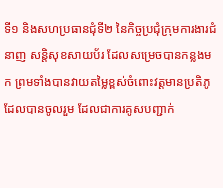ទី១ និងសហប្រធានជុំទី២ នៃកិច្ចប្រជុំក្រុមការងារជំនាញ សន្តិសុខសាយប័រ ដែលសម្រេចបានកន្លងមក ព្រមទាំងបានវាយតម្លៃខ្ពស់ចំពោះវត្តមានប្រតិភូដែលបានចូលរួម ដែលជាការគូសបញ្ជាក់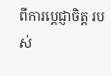ពីការប្តេជ្ញាចិត្ត របស់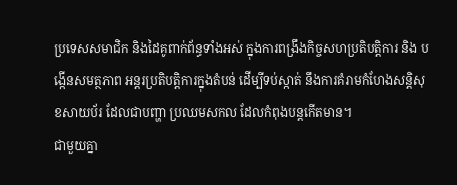ប្រទេសសមាជិក និងដៃគូពាក់ព័ន្ធទាំងអស់ ក្នុងការពង្រឹងកិច្ចសហប្រតិបត្តិការ និង បង្កើនសមត្ថភាព អន្តរប្រតិបត្តិការក្នុងតំបន់ ដើម្បីទប់ស្កាត់ នឹងការគំរាមកំហែងសន្តិសុខសាយប័រ ដែលជាបញ្ហា ប្រឈមសកល ដែលកំពុងបន្តកើតមាន។
ជាមួយគ្នា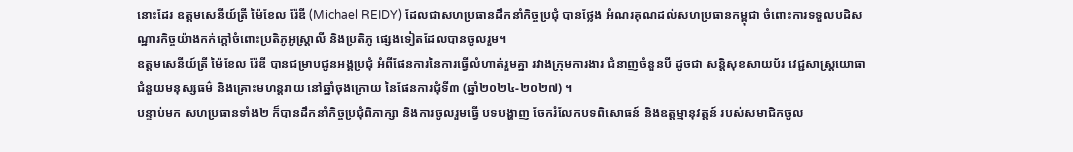នោះដែរ ឧត្តមសេនីយ៍ត្រី ម៉ៃខែល រ៉ែឌី (Michael REIDY) ដែលជាសហប្រធានដឹកនាំកិច្ចប្រជុំ បានថ្លែង អំណរគុណដល់សហប្រធានកម្ពុជា ចំពោះការទទួលបដិសណ្ឋារកិច្ចយ៉ាងកក់ក្តៅចំពោះប្រតិភូអូស្ត្រាលី និងប្រតិភូ ផ្សេងទៀតដែលបានចូលរួម។
ឧត្តមសេនីយ៍ត្រី ម៉ៃខែល រ៉ែឌី បានជម្រាបជូនអង្គប្រជុំ អំពីផែនការនៃការធ្វើលំហាត់រួមគ្នា រវាងក្រុមការងារ ជំនាញចំនួនបី ដូចជា សន្តិសុខសាយប័រ វេជ្ជសាស្ត្រយោធា ជំនួយមនុស្សធម៌ និងគ្រោះមហន្តរាយ នៅឆ្នាំចុងក្រោយ នៃផែនការជុំទី៣ (ឆ្នាំ២០២៤-២០២៧) ។
បន្ទាប់មក សហប្រធានទាំង២ ក៏បានដឹកនាំកិច្ចប្រជុំពិភាក្សា និងការចូលរួមធ្វើ បទបង្ហាញ ចែករំលែកបទពិសោធន៍ និងឧត្តម្មានុវត្តន៍ របស់សមាជិកចូល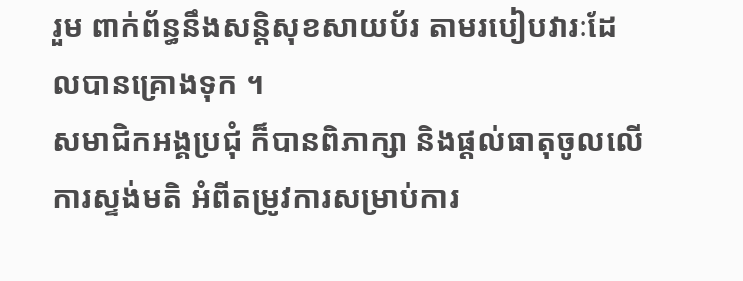រួម ពាក់ព័ន្ធនឹងសន្តិសុខសាយប័រ តាមរបៀបវារៈដែលបានគ្រោងទុក ។
សមាជិកអង្គប្រជុំ ក៏បានពិភាក្សា និងផ្តល់ធាតុចូលលើការស្ទង់មតិ អំពីតម្រូវការសម្រាប់ការ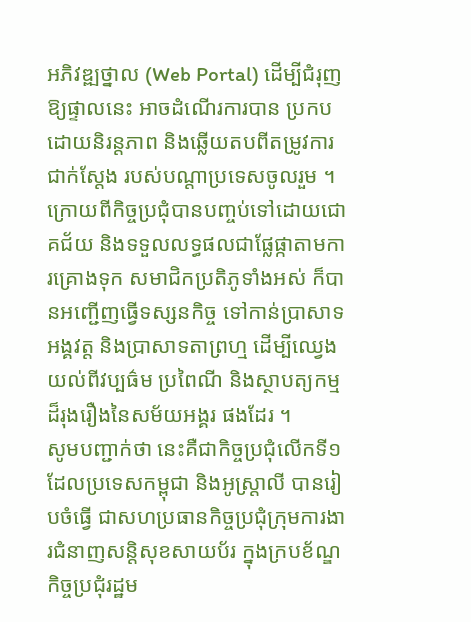អភិវឌ្ឍថ្នាល (Web Portal) ដើម្បីជំរុញឱ្យផ្ទាលនេះ អាចដំណើរការបាន ប្រកបដោយនិរន្តភាព និងឆ្លើយតបពីតម្រូវការជាក់ស្តែង របស់បណ្តាប្រទេសចូលរួម ។
ក្រោយពីកិច្ចប្រជុំបានបញ្ចប់ទៅដោយជោគជ័យ និងទទួលលទ្ធផលជាផ្លែផ្កាតាមការគ្រោងទុក សមាជិកប្រតិភូទាំងអស់ ក៏បានអញ្ជើញធ្វើទស្សនកិច្ច ទៅកាន់ប្រាសាទអង្គវត្ត និងប្រាសាទតាព្រហ្ម ដើម្បីឈ្វេងយល់ពីវប្បធ៌ម ប្រពៃណី និងស្ថាបត្យកម្ម ដ៏រុងរឿងនៃសម័យអង្គរ ផងដែរ ។
សូមបញ្ជាក់ថា នេះគឺជាកិច្ចប្រជុំលើកទី១ ដែលប្រទេសកម្ពុជា និងអូស្ត្រាលី បានរៀបចំធ្វើ ជាសហប្រធានកិច្ចប្រជុំក្រុមការងារជំនាញសន្តិសុខសាយប័រ ក្នុងក្របខ័ណ្ឌកិច្ចប្រជុំរដ្ឋម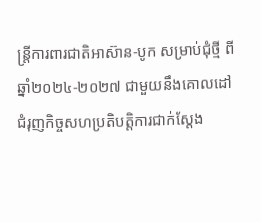ន្ត្រីការពារជាតិអាស៊ាន-បូក សម្រាប់ជុំថ្មី ពីឆ្នាំ២០២៤-២០២៧ ជាមួយនឹងគោលដៅ ជំរុញកិច្ចសហប្រតិបត្តិការជាក់ស្តែង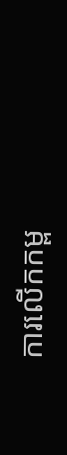ការលើកកម្ព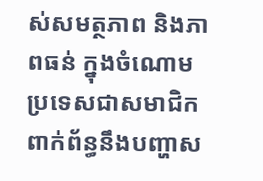ស់សមត្ថភាព និងភាពធន់ ក្នុងចំណោមប្រទេសជាសមាជិក ពាក់ព័ន្ធនឹងបញ្ហាស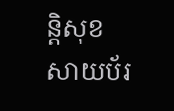ន្តិសុខសាយប័រ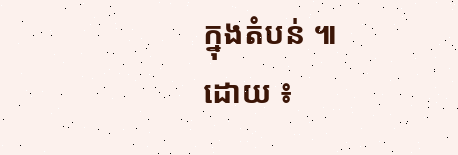ក្នុងតំបន់ ៕
ដោយ ៖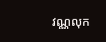វណ្ណលុក